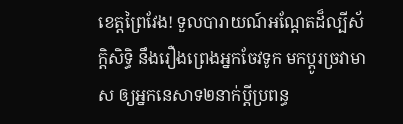ខេត្តព្រៃវែង! ទួលបារាយណ៍អណ្ដែតដ៏ល្បីស័ក្ដិសិទ្ធិ នឹងរឿងព្រេងអ្នកចែវទូក មកប្ដូរច្រវាមាស ឲ្យអ្នកនេសាទ២នាក់ប្ដីប្រពន្ធ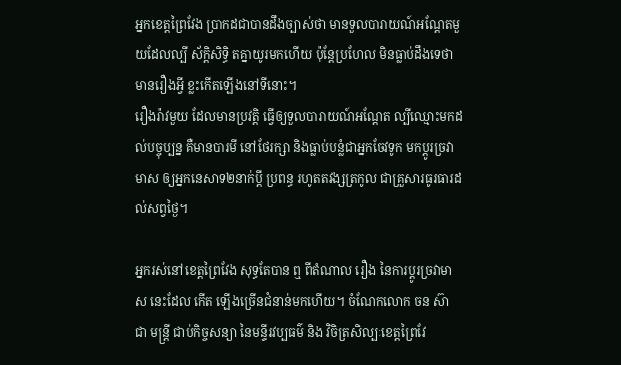អ្នកខេត្តព្រៃវែង ប្រាកដជាបានដឹងច្បាស់ថា មានទួលបារាយណ៍អណ្ដែតមួយដែលល្បី ស័ក្ដិសិទ្ធិ តគ្នាយូរមកហើយ ប៉ុន្តែប្រហែល មិនធ្លាប់ដឹងទេថា មានរឿងអ្វី ខ្លះកើតឡើងនៅទីនោះ។
រឿងរ៉ាវមួយ ដែលមានប្រវត្តិ ធ្វើឲ្យទួលបារាយណ៍អណ្ដែត ល្បីឈ្មោះមកដល់បច្ចុប្បន្ន គឺមានបារមី នៅថែរក្សា និងធ្លាប់បន្លំជាអ្នកចែវទូក មកប្ដូរច្រវាមាស ឲ្យអ្នកនេសាទ២នាក់ប្ដី ប្រពន្ធ រហូតតវង្សត្រកូល ជាគ្រួសារធូរធារដល់សព្វថ្ងៃ។

អ្នករស់នៅខេត្តព្រៃវែង សុទ្ធតែបាន ឮ ពីតំណាល រឿង នៃការប្ដូរច្រវាមាស នេះដែល កើត ឡើងច្រើនជំនាន់មកហើយ។ ចំណែកលោក ចន ស៊ា ជា មន្ត្រី ជាប់កិច្ចសន្យា នៃមន្ទីរវប្បធម៌ និង វិចិត្រសិល្បៈខេត្តព្រៃវែ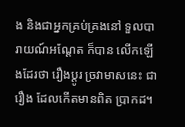ង និងជាអ្នកគ្រប់គ្រងនៅ ទួលបារាយណ៍អណ្ដែត ក៏បាន លើកឡើងដែរថា រឿងប្ដូរ ច្រវាមាសនេះ ជារឿង ដែលកើតមានពិត ប្រាកដ។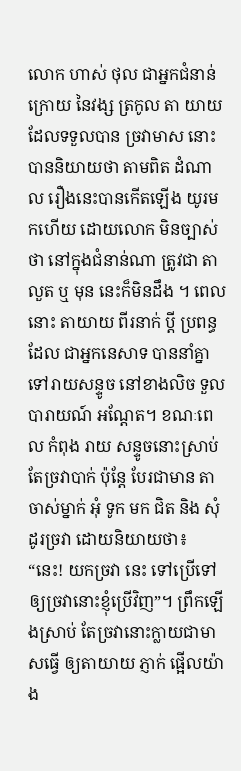លោក ហាស់ ថុល ជាអ្នកជំនាន់ក្រោយ នៃវង្ស ត្រកូល តា យាយ ដែលទទួលបាន ច្រវាមាស នោះបាននិយាយថា តាមពិត ដំណាល រឿងនេះបានកើតឡើង យូរមកហើយ ដោយលោក មិនច្បាស់ថា នៅក្នុងជំនាន់ណា ត្រូវជា តាលួត ឬ មុន នេះក៏មិនដឹង ។ ពេលនោះ តាយាយ ពីរនាក់ ប្ដី ប្រពន្ធ ដែល ជាអ្នកនេសាទ បាននាំគ្នាទៅរាយសន្ទូច នៅខាងលិច ទួលបារាយណ៍ អណ្ដែត។ ខណៈពេល កំពុង រាយ សន្ទូចនោះស្រាប់ តែច្រវាបាក់ ប៉ុន្តែ បែរជាមាន តា ចាស់ម្នាក់ អុំ ទូក មក ជិត និង សុំដូរច្រវា ដោយនិយាយថា៖ “នេះ! យកច្រវា នេះ ទៅប្រើទៅឲ្យច្រវានោះខ្ញុំប្រើវិញ”។ ព្រឹកឡើងស្រាប់ តែច្រវានោះក្លាយជាមាសធ្វើ ឲ្យតាយាយ ភ្ញាក់ ផ្អើលយ៉ាង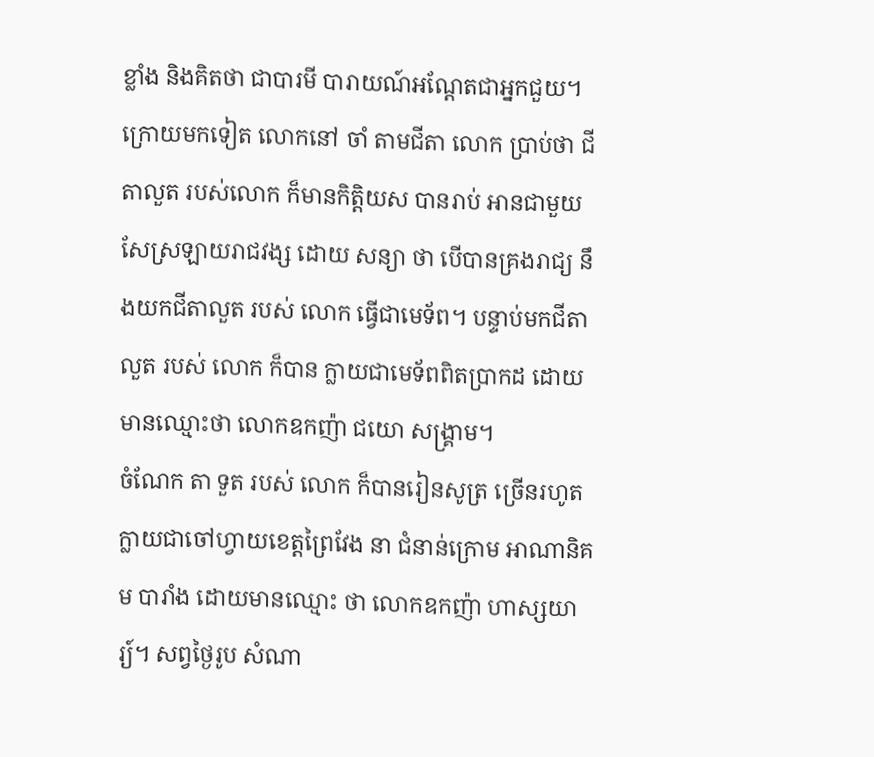ខ្លាំង និងគិតថា ជាបារមី បារាយណ៍អណ្ដែតជាអ្នកជួយ។
ក្រោយមកទៀត លោកនៅ ចាំ តាមជីតា លោក ប្រាប់ថា ជីតាលួត របស់លោក ក៏មានកិត្តិយស បានរាប់ អានជាមួយសែស្រឡាយរាជវង្ស ដោយ សន្យា ថា បើបានគ្រងរាជ្យ នឹងយកជីតាលួត របស់ លោក ធ្វើជាមេទ័ព។ បន្ទាប់មកជីតាលួត របស់ លោក ក៏បាន ក្លាយជាមេទ័ពពិតប្រាកដ ដោយ មានឈ្មោះថា លោកឧកញ៉ា ជយោ សង្គ្រាម។
ចំណែក តា ទួត របស់ លោក ក៏បានរៀនសូត្រ ច្រើនរហូត ក្លាយជាចៅហ្វាយខេត្តព្រៃវែង នា ជំនាន់ក្រោម អាណានិគម បារាំង ដោយមានឈ្មោះ ថា លោកឧកញ៉ា ហាស្សយារ្យ៍។ សព្វថ្ងៃរូប សំណា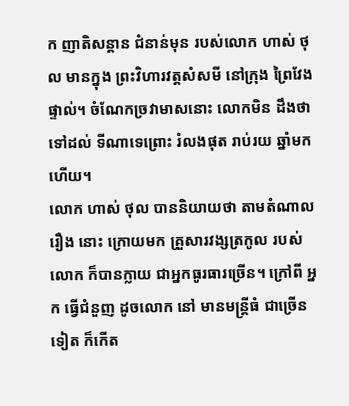ក ញាតិសន្ដាន ជំនាន់មុន របស់លោក ហាស់ ថុល មានក្នុង ព្រះវិហារវត្តសំសមី នៅក្រុង ព្រៃវែង ផ្ទាល់។ ចំណែកច្រវាមាសនោះ លោកមិន ដឹងថា ទៅដល់ ទីណាទេព្រោះ រំលងផុត រាប់រយ ឆ្នាំមកហើយ។
លោក ហាស់ ថុល បាននិយាយថា តាមតំណាល រឿង នោះ ក្រោយមក គ្រួសារវង្សត្រកូល របស់ លោក ក៏បានក្លាយ ជាអ្នកធូរធារច្រើន។ ក្រៅពី អ្នក ធ្វើជំនួញ ដូចលោក នៅ មានមន្ត្រីធំ ជាច្រើន ទៀត ក៏កើត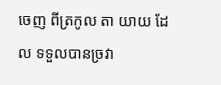ចេញ ពីត្រកូល តា យាយ ដែល ទទួលបានច្រវា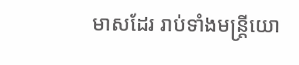មាសដែរ រាប់ទាំងមន្ត្រីយោ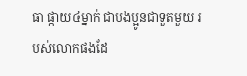ធា ផ្កាយ៤ម្នាក់ ជាបងប្អូនជាទួតមួយ របស់លោកផងដែ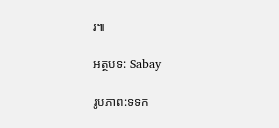រ៕

អត្ថបទ: Sabay

រូបភាព:ទទក